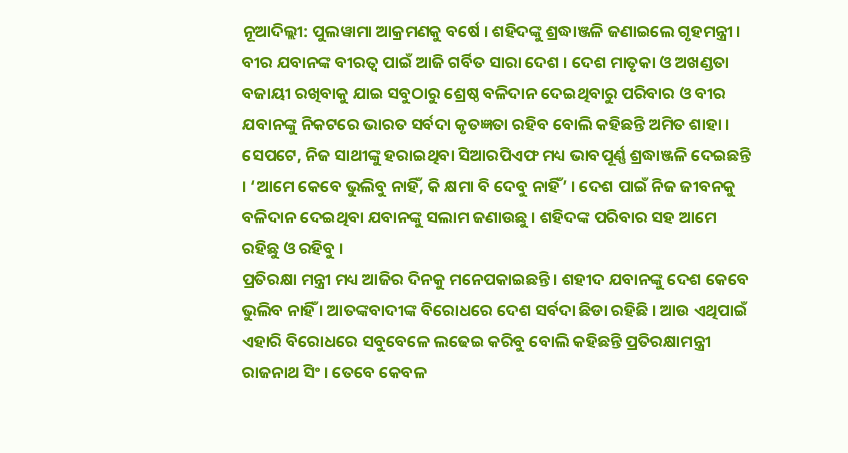ନୂଆଦିଲ୍ଲୀ: ପୁଲୱାମା ଆକ୍ରମଣକୁ ବର୍ଷେ । ଶହିଦଙ୍କୁ ଶ୍ରଦ୍ଧାଞ୍ଜଳି ଜଣାଇଲେ ଗୃହମନ୍ତ୍ରୀ । ବୀର ଯବାନଙ୍କ ବୀରତ୍ବ ପାଇଁ ଆଜି ଗର୍ବିତ ସାରା ଦେଶ । ଦେଶ ମାତୃକା ଓ ଅଖଣ୍ଡତା ବଜାୟୀ ରଖିବାକୁ ଯାଇ ସବୁଠାରୁ ଶ୍ରେଷ୍ଠ ବଳିଦାନ ଦେଇଥିବାରୁ ପରିବାର ଓ ବୀର ଯବାନଙ୍କୁ ନିକଟରେ ଭାରତ ସର୍ବଦା କୃତଜ୍ଞତା ରହିବ ବୋଲି କହିଛନ୍ତି ଅମିତ ଶାହା । ସେପଟେ, ନିଜ ସାଥୀଙ୍କୁ ହରାଇଥିବା ସିଆରପିଏଫ ମଧ୍ୟ ଭାବପୂର୍ଣ୍ଣ ଶ୍ରଦ୍ଧାଞ୍ଜଳି ଦେଇଛନ୍ତି । ‘ଆମେ କେବେ ଭୁଲିବୁ ନାହିଁ, କି କ୍ଷମା ବି ଦେବୁ ନାହିଁ’ । ଦେଶ ପାଇଁ ନିଜ ଜୀବନକୁ ବଳିଦାନ ଦେଇଥିବା ଯବାନଙ୍କୁ ସଲାମ ଜଣାଉଛୁ । ଶହିଦଙ୍କ ପରିବାର ସହ ଆମେ ରହିଛୁ ଓ ରହିବୁ ।
ପ୍ରତିରକ୍ଷା ମନ୍ତ୍ରୀ ମଧ୍ୟ ଆଜିର ଦିନକୁ ମନେପକାଇଛନ୍ତି । ଶହୀଦ ଯବାନଙ୍କୁ ଦେଶ କେବେ ଭୁଲିବ ନାହିଁ । ଆତଙ୍କବାଦୀଙ୍କ ବିରୋଧରେ ଦେଶ ସର୍ବଦା ଛିଡା ରହିଛି । ଆଉ ଏଥିପାଇଁ ଏହାରି ବିରୋଧରେ ସବୁବେଳେ ଲଢେଇ କରିବୁ ବୋଲି କହିଛନ୍ତି ପ୍ରତିରକ୍ଷାମନ୍ତ୍ରୀ ରାଜନାଥ ସିଂ । ତେବେ କେବଳ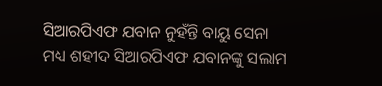ସିଆରପିଏଫ ଯବାନ ନୁହଁନ୍ତି ବାୟୁ ସେନା ମଧ୍ୟ ଶହୀଦ ସିଆରପିଏଫ ଯବାନଙ୍କୁ ସଲାମ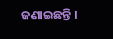ଜଣାଇଛନ୍ତି ।